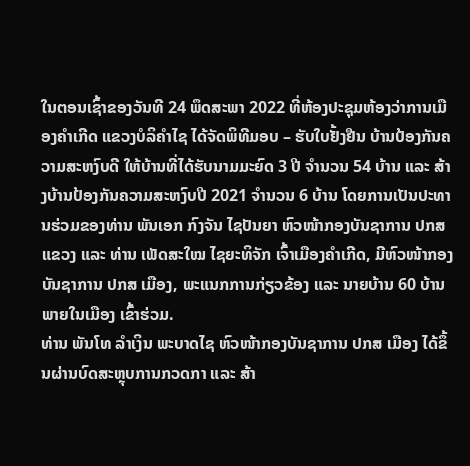ໃນຕອນເຊົ້າຂອງວັນທີ 24 ພຶດສະພາ 2022 ທີ່ຫ້ອງປະຊຸມຫ້ອງວ່າການເມືອງຄໍາເກີດ ແຂວງບໍລິຄຳໄຊ ໄດ້ຈັດພິທີມອບ – ຮັບໃບຢັ້ງຢືນ ບ້ານປ້ອງກັນຄວາມສະຫງົບດີ ໃຫ້ບ້ານທີ່ໄດ້ຮັບນາມມະຍົດ 3 ປີ ຈໍານວນ 54 ບ້ານ ແລະ ສ້າງບ້ານປ້ອງກັນຄວາມສະຫງົບປີ 2021 ຈໍານວນ 6 ບ້ານ ໂດຍການເປັນປະທານຮ່ວມຂອງທ່ານ ພັນເອກ ກົງຈັນ ໄຊປັນຍາ ຫົວໜ້າກອງບັນຊາການ ປກສ ແຂວງ ແລະ ທ່ານ ເພັດສະໃໝ ໄຊຍະທິຈັກ ເຈົ້າເມືອງຄໍາເກີດ, ມີຫົວໜ້າກອງບັນຊາການ ປກສ ເມືອງ, ພະແນກການກ່ຽວຂ້ອງ ແລະ ນາຍບ້ານ 60 ບ້ານ ພາຍໃນເມືອງ ເຂົ້າຮ່ວມ.
ທ່ານ ພັນໂທ ລໍາເງິນ ພະບາດໄຊ ຫົວໜ້າກອງບັນຊາການ ປກສ ເມືອງ ໄດ້ຂຶ້ນຜ່ານບົດສະຫຼຸບການກວດກາ ແລະ ສ້າ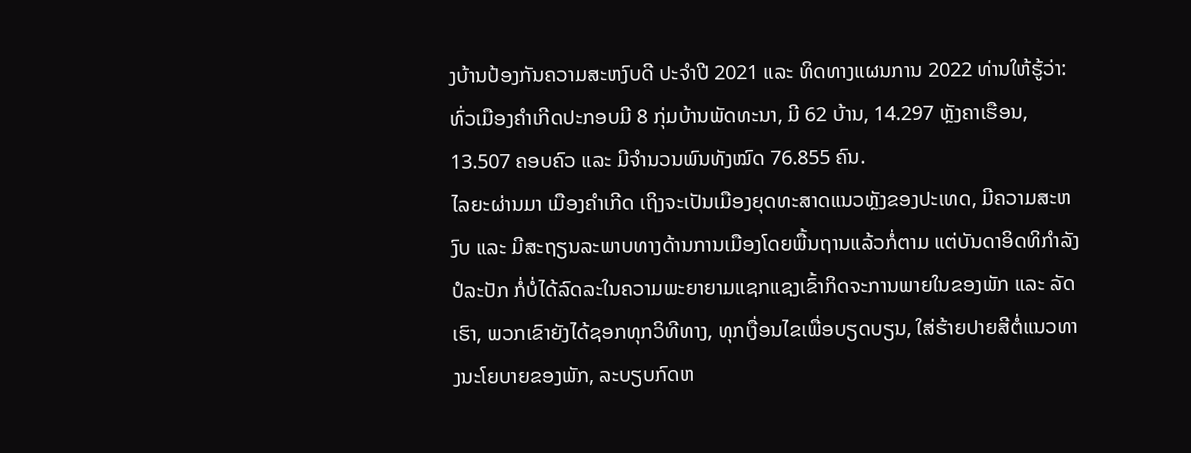ງບ້ານປ້ອງກັນຄວາມສະຫງົບດີ ປະຈໍາປີ 2021 ແລະ ທິດທາງແຜນການ 2022 ທ່ານໃຫ້ຮູ້ວ່າ: ທົ່ວເມືອງຄໍາເກີດປະກອບມີ 8 ກຸ່ມບ້ານພັດທະນາ, ມີ 62 ບ້ານ, 14.297 ຫຼັງຄາເຮືອນ, 13.507 ຄອບຄົວ ແລະ ມີຈໍານວນພົນທັງໝົດ 76.855 ຄົນ.
ໄລຍະຜ່ານມາ ເມືອງຄໍາເກີດ ເຖິງຈະເປັນເມືອງຍຸດທະສາດແນວຫຼັງຂອງປະເທດ, ມີຄວາມສະຫງົບ ແລະ ມີສະຖຽນລະພາບທາງດ້ານການເມືອງໂດຍພື້ນຖານແລ້ວກໍ່ຕາມ ແຕ່ບັນດາອິດທິກໍາລັງປໍລະປັກ ກໍ່ບໍ່ໄດ້ລົດລະໃນຄວາມພະຍາຍາມແຊກແຊງເຂົ້າກິດຈະການພາຍໃນຂອງພັກ ແລະ ລັດເຮົາ, ພວກເຂົາຍັງໄດ້ຊອກທຸກວິທີທາງ, ທຸກເງື່ອນໄຂເພື່ອບຽດບຽນ, ໃສ່ຮ້າຍປາຍສີຕໍ່ແນວທາງນະໂຍບາຍຂອງພັກ, ລະບຽບກົດຫ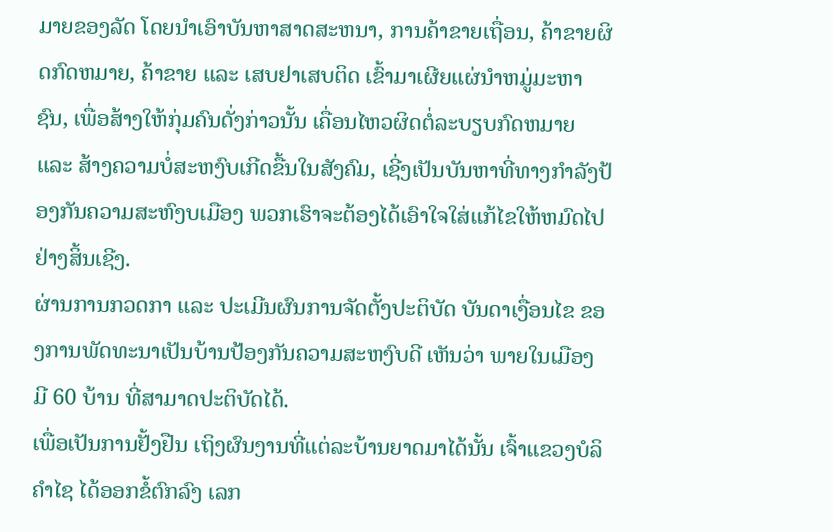ມາຍຂອງລັດ ໂດຍນໍາເອົາບັນຫາສາດສະຫນາ, ການຄ້າຂາຍເຖື່ອນ, ຄ້າຂາຍຜິດກົດຫມາຍ, ຄ້າຂາຍ ແລະ ເສບຢາເສບຕິດ ເຂົ້າມາເຜີຍແຜ່ນໍາຫມູ່ມະຫາຊົນ, ເພື່ອສ້າງໃຫ້ກຸ່ມຄົນດັ່ງກ່າວນັ້ນ ເຄື່ອນໄຫວຜິດຕໍ່ລະບຽບກົດຫມາຍ ແລະ ສ້າງຄວາມບໍ່ສະຫງົບເກີດຂື້ນໃນສັງຄົມ, ເຊີ່ງເປັນບັນຫາທີ່ທາງກໍາລັງປ້ອງກັນຄວາມສະຫົງບເມືອງ ພວກເຮົາຈະຕ້ອງໄດ້ເອົາໃຈໃສ່ແກ້ໄຂໃຫ້ຫມົດໄປຢ່າງສິ້ນເຊີງ.
ຜ່ານການກວດກາ ແລະ ປະເມີນຜົນການຈັດຕັ້ງປະຕິບັດ ບັນດາເງື່ອນໄຂ ຂອງການພັດທະນາເປັນບ້ານປ້ອງກັນຄວາມສະຫງົບດີ ເຫັນວ່າ ພາຍໃນເມືອງ ມີ 60 ບ້ານ ທີ່ສາມາດປະຕິບັດໄດ້.
ເພື່ອເປັນການຢັ້ງຢືນ ເຖິງຜົນງານທີ່ແຕ່ລະບ້ານຍາດມາໄດ້ນັ້ນ ເຈົ້າແຂວງບໍລິຄໍາໄຊ ໄດ້ອອກຂໍ້ຕົກລົງ ເລກ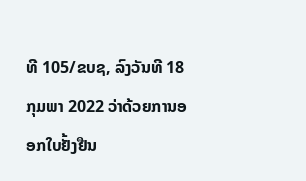ທີ 105/ຂບຊ, ລົງວັນທີ 18 ກຸມພາ 2022 ວ່າດ້ວຍການອອກໃບຢັ້ງຢືນ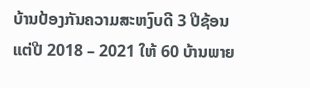ບ້ານປ້ອງກັນຄວາມສະຫງົບດີ 3 ປີຊ້ອນ ແຕ່ປີ 2018 – 2021 ໃຫ້ 60 ບ້ານພາຍ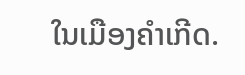ໃນເມືອງຄຳເກີດ.